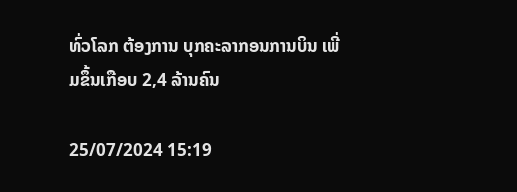ທົ່ວໂລກ ຕ້ອງການ ບຸກຄະລາກອນການບິນ ເພີ່ມຂຶ້ນເກືອບ 2,4 ລ້ານຄົນ

25/07/2024 15:19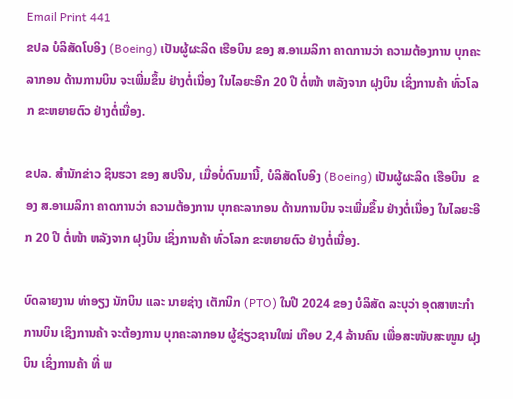Email Print 441
ຂປລ ບໍລິສັດໂບອິງ (Boeing) ເປັນຜູ້ຜະລິດ ເຮືອບິນ ຂອງ ສ.ອາເມລິກາ ຄາດການວ່າ ຄວາມຕ້ອງການ ບຸກຄະລາກອນ ດ້ານການບິນ ຈະເພີ່ມຂຶ້ນ ຢ່າງຕໍ່ເນື່ອງ ໃນໄລຍະອີກ 20 ປີ ຕໍ່ໜ້າ ຫລັງຈາກ ຝຸງບິນ ເຊິ່ງການຄ້າ ທົ່ວໂລກ ຂະຫຍາຍຕົວ ຢ່າງຕໍ່ເນື່ອງ.

ຂປລ. ສຳນັກຂ່າວ ຊິນຮວາ ຂອງ ສປຈີນ, ເມື່ອບໍ່ດົນມານີ້, ບໍລິສັດໂບອິງ (Boeing) ເປັນຜູ້ຜະລິດ ເຮືອບິນ  ຂອງ ສ.ອາເມລິກາ ຄາດການວ່າ ຄວາມຕ້ອງການ ບຸກຄະລາກອນ ດ້ານການບິນ ຈະເພີ່ມຂຶ້ນ ຢ່າງຕໍ່ເນື່ອງ ໃນໄລຍະອີກ 20 ປີ ຕໍ່ໜ້າ ຫລັງຈາກ ຝຸງບິນ ເຊິ່ງການຄ້າ ທົ່ວໂລກ ຂະຫຍາຍຕົວ ຢ່າງຕໍ່ເນື່ອງ.

ບົດລາຍງານ ທ່າອຽງ ນັກບິນ ແລະ ນາຍຊ່າງ ເຕັກນິກ (PTO) ໃນປີ 2024 ຂອງ ບໍລິສັດ ລະບຸວ່າ ອຸດສາຫະກຳ ການບິນ ເຊິງການຄ້າ ຈະຕ້ອງການ ບຸກຄະລາກອນ ຜູ້ຊ່ຽວຊານໃໝ່ ເກືອບ 2,4 ລ້ານຄົນ ເພື່ອສະໜັບສະໜູນ ຝຸງບິນ ເຊິ່ງການຄ້າ ທີ່ ພ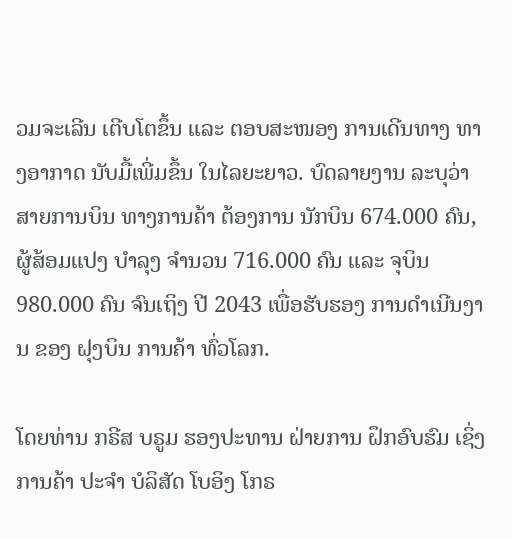ວມຈະເລີນ ເຕີບໂຕຂຶ້ນ ແລະ ຕອບສະໜອງ ການເດີນທາງ ທາງອາກາດ ນັບມື້ເພີ່ມຂຶ້ນ ໃນໄລຍະຍາວ. ບົດລາຍງານ ລະບຸວ່າ ສາຍການບິນ ທາງການຄ້າ ຕ້ອງການ ນັກບິນ 674.000 ຄົນ, ຜູ້ສ້ອມແປງ ບຳລຸງ ຈຳນວນ 716.000 ຄົນ ແລະ ຈຸບິນ 980.000 ຄົນ ຈົນເຖິງ ປີ 2043 ເພື່ອຮັບຮອງ ການດຳເນີນງານ ຂອງ ຝຸງບິນ ການຄ້າ ທົ່ວໂລກ.

ໂດຍທ່ານ ກຣີສ ບຣູມ ຮອງປະທານ ຝ່າຍການ ຝຶກອົບຮົມ ເຊິ່ງການຄ້າ ປະຈຳ ບໍລິສັດ ໂບອິງ ໂກຣ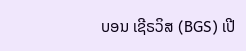ບອນ ເຊີຣວິສ (BGS) ເປີ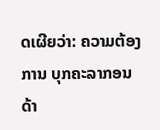ດເຜີຍວ່າ: ຄວາມຕ້ອງການ ບຸກຄະລາກອນ ດ້າ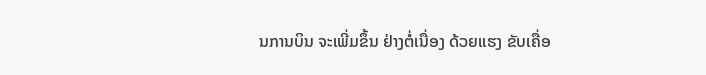ນການບິນ ຈະເພີ່ມຂຶ້ນ ຢ່າງຕໍ່ເນື່ອງ ດ້ວຍແຮງ ຂັບເຄື່ອ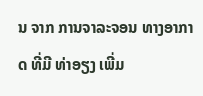ນ ຈາກ ການຈາລະຈອນ ທາງອາກາດ ທີ່ມີ ທ່າອຽງ ເພີ່ມ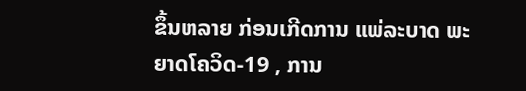ຂຶ້ນຫລາຍ ກ່ອນເກີດການ ແພ່ລະບາດ ພະຍາດໂຄວິດ-19 , ການ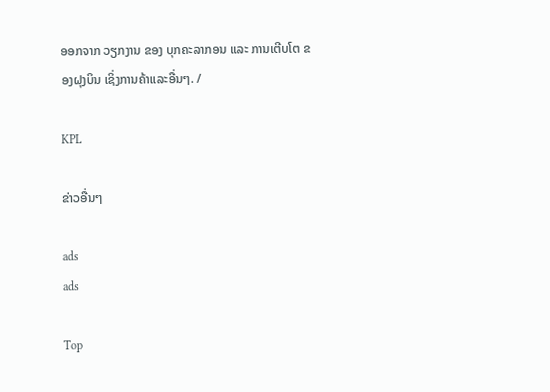ອອກຈາກ ວຽກງານ ຂອງ ບຸກຄະລາກອນ ແລະ ການເຕີບໂຕ ຂອງຝຸງບິນ ເຊິ່ງການຄ້າແລະອື່ນໆ. /

KPL

ຂ່າວອື່ນໆ

ads
ads

Top